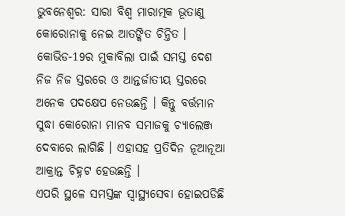ଭୁବନେଶ୍ବର: ସାରା ବିଶ୍ବ ମାରାତ୍ମକ ଭୂତାଣୁ କୋରୋନାକୁ ନେଇ ଆତଙ୍କିତ ଚିନ୍ତିତ । କୋଭିଡ-19ର ମୁକାବିଲା ପାଇଁ ସମସ୍ତ ଦେଶ ନିଜ ନିଜ ସ୍ତରରେ ଓ ଆନ୍ତର୍ଜାତୀୟ ସ୍ତରରେ ଅନେକ ପଦକ୍ଷେପ ନେଉଛନ୍ତି । କିନ୍ତୁ ବର୍ତ୍ତମାନ ସୁଦ୍ଧା କୋରୋନା ମାନବ ସମାଜକୁ ଚ୍ୟାଲେଞ୍ଜ ଦେବାରେ ଲାଗିଛି । ଏହାସହ ପ୍ରତିଦିନ ନୂଆନୂଆ ଆକ୍ରାନ୍ତ ଚିହ୍ନଟ ହେଉଛନ୍ତି ।
ଏପରି ସ୍ଥଳେ ସମସ୍ତଙ୍କ ସ୍ବାସ୍ଥ୍ୟସେବା ହୋଇପଡିଛି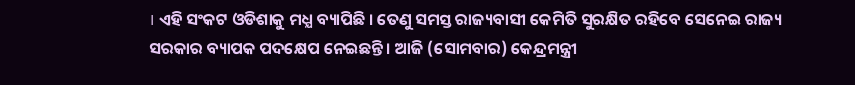। ଏହି ସଂକଟ ଓଡିଶାକୁ ମଧ୍ଯ ବ୍ୟାପିଛି । ତେଣୁ ସମସ୍ତ ରାଜ୍ୟବାସୀ କେମିତି ସୁରକ୍ଷିତ ରହିବେ ସେନେଇ ରାଜ୍ୟ ସରକାର ବ୍ୟାପକ ପଦକ୍ଷେପ ନେଇଛନ୍ତି । ଆଜି (ସୋମବାର) କେନ୍ଦ୍ରମନ୍ତ୍ରୀ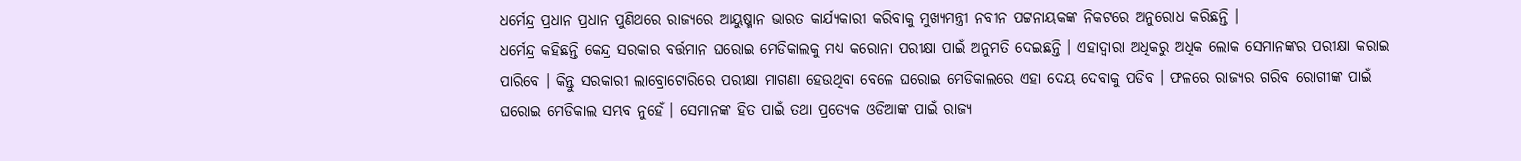ଧର୍ମେନ୍ଦ୍ର ପ୍ରଧାନ ପ୍ରଧାନ ପୁଣିଥରେ ରାଜ୍ୟରେ ଆୟୁଷ୍ମାନ ଭାରତ କାର୍ଯ୍ୟକାରୀ କରିବାକୁ ମୁଖ୍ଯମନ୍ତ୍ରୀ ନବୀନ ପଟ୍ଟନାୟକଙ୍କ ନିକଟରେ ଅନୁରୋଧ କରିଛନ୍ତି ।
ଧର୍ମେନ୍ଦ୍ର କହିଛନ୍ତି କେନ୍ଦ୍ର ସରକାର ବର୍ତ୍ତମାନ ଘରୋଇ ମେଡିକାଲକୁ ମଧ୍ଯ କରୋନା ପରୀକ୍ଷା ପାଇଁ ଅନୁମତି ଦେଇଛନ୍ତି । ଏହାଦ୍ବାରା ଅଧିକରୁ ଅଧିକ ଲୋକ ସେମାନଙ୍କର ପରୀକ୍ଷା କରାଇ ପାରିବେ । କିନ୍ତୁ ସରକାରୀ ଲାବ୍ରୋଟୋରିରେ ପରୀକ୍ଷା ମାଗଣା ହେଉଥିବା ବେଳେ ଘରୋଇ ମେଡିକାଲରେ ଏହା ଦେୟ ଦେବାକୁ ପଡିବ । ଫଳରେ ରାଜ୍ୟର ଗରିବ ରୋଗୀଙ୍କ ପାଇଁ ଘରୋଇ ମେଡିକାଲ ସମ୍ଭବ ନୁହେଁ । ସେମାନଙ୍କ ହିତ ପାଇଁ ତଥା ପ୍ରତ୍ୟେକ ଓଡିଆଙ୍କ ପାଇଁ ରାଜ୍ୟ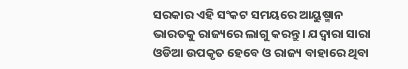ସରକାର ଏହି ସଂକଟ ସମୟରେ ଆୟୁଷ୍ମାନ ଭାରତକୁ ରାଜ୍ୟରେ ଲାଗୁ କରନ୍ତୁ । ଯଦ୍ବାରା ସାରା ଓଡିଆ ଉପକୃତ ହେବେ ଓ ରାଜ୍ୟ ବାହାରେ ଥିବା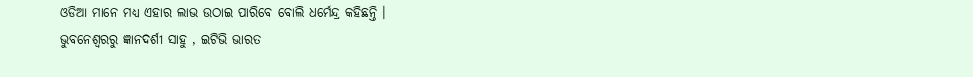ଓଡିଆ ମାନେ ମଧ୍ୟ ଏହାର ଲାଭ ଉଠାଇ ପାରିବେ ବୋଲି ଧର୍ମେନ୍ଦ୍ର କହିଛନ୍ତି ।
ଭୁବନେଶ୍ବରରୁ ଜ୍ଞାନଦର୍ଶୀ ସାହୁ , ଇଟିଭି ଭାରତ